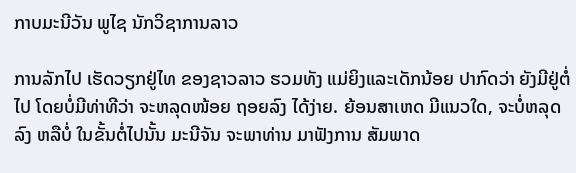ກາບມະນີວັນ ພູໄຊ ນັກວິຊາການລາວ

ການລັກໄປ ເຮັດວຽກຢູ່ໄທ ຂອງຊາວລາວ ຮວມທັງ ແມ່ຍິງແລະເດັກນ້ອຍ ປາກົດວ່າ ຍັງມີຢູ່ຕໍ່ໄປ ໂດຍບໍ່ມີທ່າທີວ່າ ຈະຫລຸດໜ້ອຍ ຖອຍລົງ ໄດ້ງ່າຍ. ຍ້ອນສາເຫດ ມີແນວໃດ, ຈະບໍ່ຫລຸດລົງ ຫລືບໍ່ ໃນຂັ້ນຕໍ່ໄປນັ້ນ ມະນີຈັນ ຈະພາທ່ານ ມາຟັງການ ສັມພາດ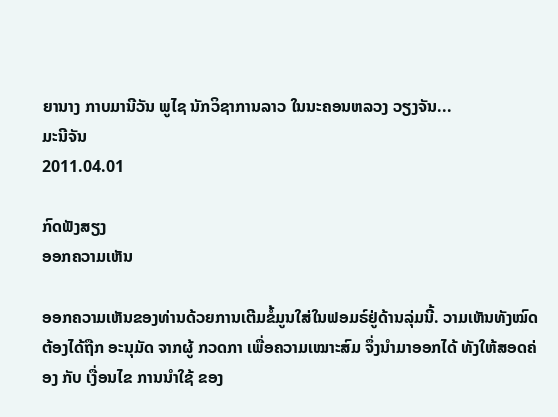ຍານາງ ກາບມານີວັນ ພູໄຊ ນັກວິຊາການລາວ ໃນນະຄອນຫລວງ ວຽງຈັນ...
ມະນີຈັນ
2011.04.01

ກົດຟັງສຽງ
ອອກຄວາມເຫັນ

ອອກຄວາມເຫັນຂອງທ່ານດ້ວຍການເຕີມຂໍ້ມູນໃສ່ໃນຟອມຣ໌ຢູ່ດ້ານລຸ່ມນີ້. ວາມເຫັນທັງໝົດ ຕ້ອງໄດ້ຖືກ ອະນຸມັດ ຈາກຜູ້ ກວດກາ ເພື່ອຄວາມເໝາະສົມ ຈຶ່ງນໍາມາອອກໄດ້ ທັງໃຫ້ສອດຄ່ອງ ກັບ ເງື່ອນໄຂ ການນຳໃຊ້ ຂອງ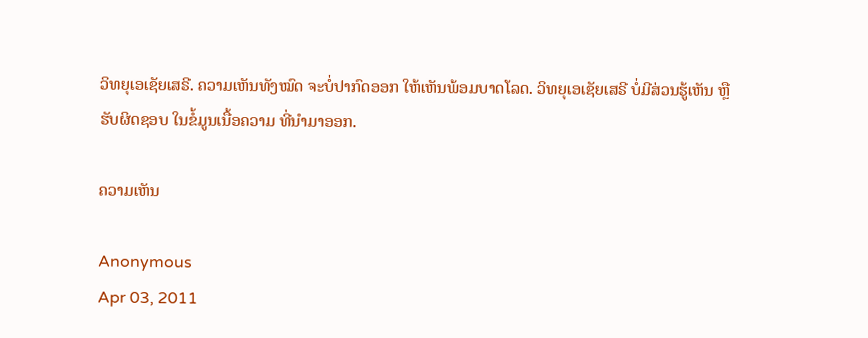ວິທຍຸເອເຊັຍເສຣີ. ຄວາມເຫັນທັງໝົດ ຈະບໍ່ປາກົດອອກ ໃຫ້ເຫັນພ້ອມບາດໂລດ. ວິທຍຸເອເຊັຍເສຣີ ບໍ່ມີສ່ວນຮູ້ເຫັນ ຫຼືຮັບຜິດຊອບ ໃນຂໍ້ມູນເນື້ອຄວາມ ທີ່ນໍາມາອອກ.

ຄວາມເຫັນ

Anonymous
Apr 03, 2011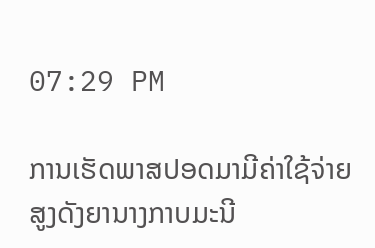07:29 PM

ການເຮັດພາສປອດມາມີຄ່າໃຊ້ຈ່າຍສູງດັງຍານາງກາບມະນີ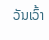ວັນເວົ້າ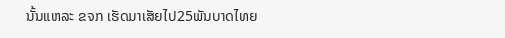ນັ້ນແຫລະ ຂຈກ ເຮັດມາເສັຍໄປ25ພັນບາດໄທຍ